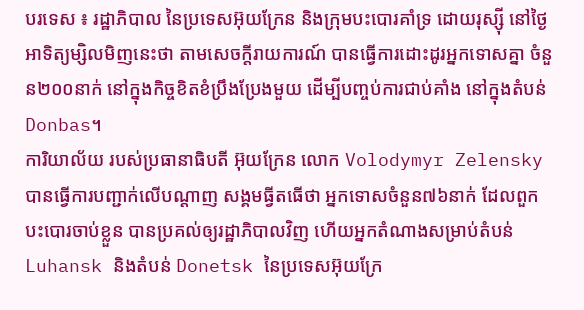បរទេស ៖ រដ្ឋាភិបាល នៃប្រទេសអ៊ុយក្រែន និងក្រុមបះបោរគាំទ្រ ដោយរុស្ស៊ី នៅថ្ងៃអាទិត្យម្សិលមិញនេះថា តាមសេចក្តីរាយការណ៍ បានធ្វើការដោះដូរអ្នកទោសគ្នា ចំនួន២០០នាក់ នៅក្នុងកិច្ចខិតខំប្រឹងប្រែងមួយ ដើម្បីបញ្ចប់ការជាប់គាំង នៅក្នុងតំបន់ Donbas។
ការិយាល័យ របស់ប្រធានាធិបតី អ៊ុយក្រែន លោក Volodymyr Zelensky បានធ្វើការបញ្ជាក់លើបណ្ដាញ សង្គមធ្វីតធើថា អ្នកទោសចំនួន៧៦នាក់ ដែលពួកបះបោរចាប់ខ្លួន បានប្រគល់ឲ្យរដ្ឋាភិបាលវិញ ហើយអ្នកតំណាងសម្រាប់តំបន់ Luhansk និងតំបន់ Donetsk នៃប្រទេសអ៊ុយក្រែ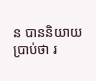ន បាននិយាយប្រាប់ថា រ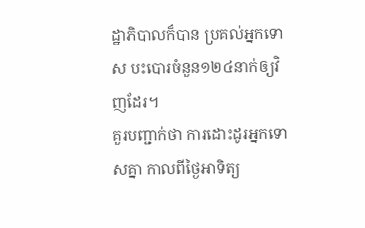ដ្ឋាភិបាលក៏បាន ប្រគល់អ្នកទោស បះបោរចំនួន១២៤នាក់ឲ្យវិញដែរ។
គួរបញ្ជាក់ថា ការដោះដូរអ្នកទោសគ្នា កាលពីថ្ងៃអាទិត្យ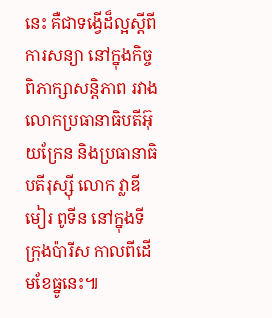នេះ គឺជាទង្វើដ៏ល្អស្តីពីការសន្យា នៅក្នុងកិច្ចពិភាក្សាសន្តិភាព រវាងលោកប្រធានាធិបតីអ៊ុយក្រែន និងប្រធានាធិបតីរុស្ស៊ី លោក វ្លាឌីមៀរ ពូទីន នៅក្នុងទីក្រុងប៉ារីស កាលពីដើមខែធ្នូនេះ៕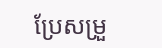ប្រែសម្រួ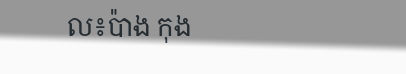ល៖ប៉ាង កុង